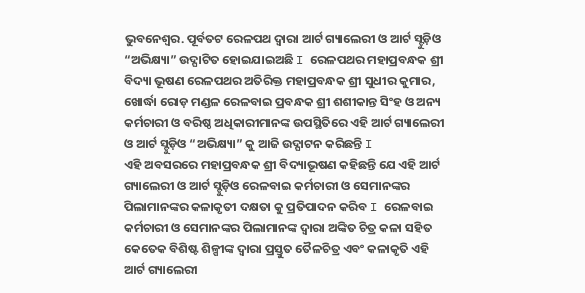ଭୁବନେଶ୍ୱର. ପୂର୍ବତଟ ରେଳପଥ ଦ୍ୱାରା ଆର୍ଟ ଗ୍ୟାଲେରୀ ଓ ଆର୍ଟ ସ୍ଟୁଡ଼ିଓ “ଅଭିକ୍ଷ୍ୟା” ଉଦ୍ଘାଟିତ ହୋଇଯାଇଅଛି I ରେଳପଥର ମହାପ୍ରବନ୍ଧକ ଶ୍ରୀ ବିଦ୍ୟା ଭୂଷଣ ରେଳପଥର ଅତିରିକ୍ତ ମହାପ୍ରବନ୍ଧକ ଶ୍ରୀ ସୁଧୀର କୁମାର, ଖୋର୍ଦ୍ଧା ରୋଡ଼ ମଣ୍ଡଳ ରେଳବାଇ ପ୍ରବନ୍ଧକ ଶ୍ରୀ ଶଶୀକାନ୍ତ ସିଂହ ଓ ଅନ୍ୟ କର୍ମଚାରୀ ଓ ବରିଷ୍ଠ ଅଧିକାରୀମାନଙ୍କ ଉପସ୍ଥିତିରେ ଏହି ଆର୍ଟ ଗ୍ୟାଲେରୀ ଓ ଆର୍ଟ ସ୍ଟୁଡ଼ିଓ “ଅଭିକ୍ଷ୍ୟା” କୁ ଆଜି ଉଦ୍ଘାଟନ କରିଛନ୍ତି I
ଏହି ଅବସରରେ ମହାପ୍ରବନ୍ଧକ ଶ୍ରୀ ବିଦ୍ୟାଭୂଷଣ କହିଛନ୍ତି ଯେ ଏହି ଆର୍ଟ ଗ୍ୟାଲେରୀ ଓ ଆର୍ଟ ସ୍ଟୁଡ଼ିଓ ରେଳବାଇ କର୍ମଚାରୀ ଓ ସେମାନଙ୍କର ପିଲାମାନଙ୍କର କଳାକୃତୀ ଦକ୍ଷତା କୁ ପ୍ରତିପାଦନ କରିବ I ରେଳବାଇ କର୍ମଚାରୀ ଓ ସେମାନଙ୍କର ପିଲାମାନଙ୍କ ଦ୍ୱାରା ଅଙ୍କିତ ଚିତ୍ର କଳା ସହିତ କେତେକ ବିଶିଷ୍ଟ ଶିଳ୍ପୀଙ୍କ ଦ୍ୱାରା ପ୍ରସ୍ତୁତ ତୈଳଚିତ୍ର ଏବଂ କଳାକୃତି ଏହି ଆର୍ଟ ଗ୍ୟାଲେରୀ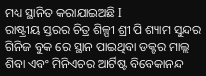ମଧ୍ୟ ସ୍ଥାନିତ କରାଯାଇଅଛି I
ରାଷ୍ଟ୍ରୀୟ ସ୍ତରର ଚିତ୍ର ଶିଳ୍ପୀ ଶ୍ରୀ ପି ଶ୍ୟାମ ସୁନ୍ଦର ଗିନିଜ ବୁକ ରେ ସ୍ଥାନ ପାଇଥିବା ଡକ୍ଟର ମାଲ୍ଲ ଶିବା ଏବଂ ମିନିଏଚର ଆର୍ଟିଷ୍ଟ ବିବେକାନନ୍ଦ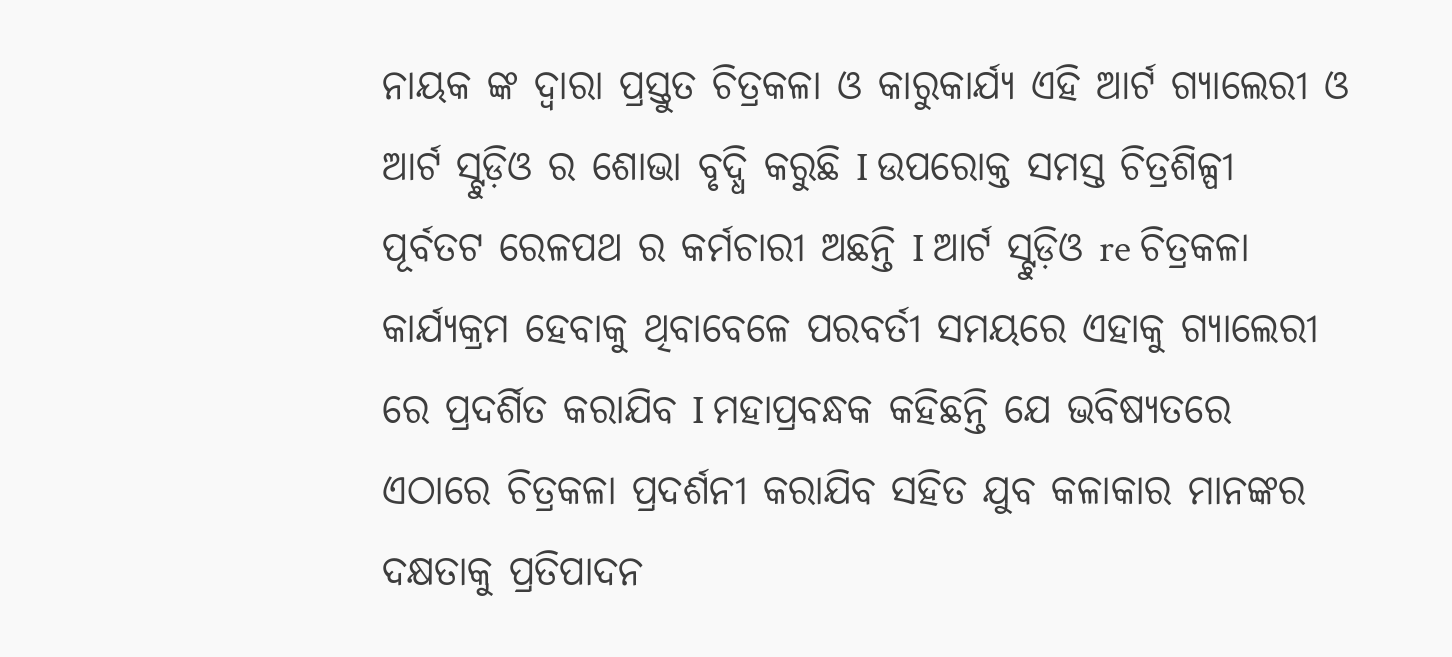ନାୟକ ଙ୍କ ଦ୍ୱାରା ପ୍ରସ୍ତୁତ ଚିତ୍ରକଳା ଓ କାରୁକାର୍ଯ୍ୟ ଏହି ଆର୍ଟ ଗ୍ୟାଲେରୀ ଓ ଆର୍ଟ ସ୍ଟୁଡ଼ିଓ ର ଶୋଭା ବୃଦ୍ଧି କରୁଛି I ଉପରୋକ୍ତ ସମସ୍ତ ଚିତ୍ରଶିଳ୍ପୀ ପୂର୍ବତଟ ରେଳପଥ ର କର୍ମଚାରୀ ଅଛନ୍ତି I ଆର୍ଟ ସ୍ଟୁଡ଼ିଓ re ଚିତ୍ରକଳା କାର୍ଯ୍ୟକ୍ରମ ହେବାକୁ ଥିବାବେଳେ ପରବର୍ତୀ ସମୟରେ ଏହାକୁ ଗ୍ୟାଲେରୀ ରେ ପ୍ରଦର୍ଶିତ କରାଯିବ I ମହାପ୍ରବନ୍ଧକ କହିଛନ୍ତି ଯେ ଭବିଷ୍ୟତରେ ଏଠାରେ ଚିତ୍ରକଳା ପ୍ରଦର୍ଶନୀ କରାଯିବ ସହିତ ଯୁବ କଳାକାର ମାନଙ୍କର ଦକ୍ଷତାକୁ ପ୍ରତିପାଦନ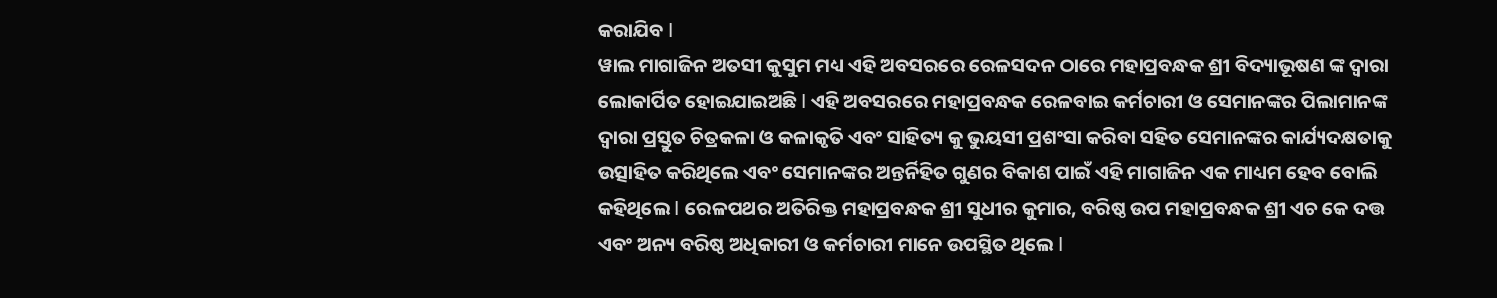କରାଯିବ I
ୱାଲ ମାଗାଜିନ ଅତସୀ କୁସୁମ ମଧ୍ୟ ଏହି ଅବସରରେ ରେଳସଦନ ଠାରେ ମହାପ୍ରବନ୍ଧକ ଶ୍ରୀ ବିଦ୍ୟାଭୂଷଣ ଙ୍କ ଦ୍ୱାରା ଲୋକାର୍ପିତ ହୋଇଯାଇଅଛି I ଏହି ଅବସରରେ ମହାପ୍ରବନ୍ଧକ ରେଳବାଇ କର୍ମଚାରୀ ଓ ସେମାନଙ୍କର ପିଲାମାନଙ୍କ ଦ୍ୱାରା ପ୍ରସ୍ତୁତ ଚିତ୍ରକଳା ଓ କଳାକୃତି ଏବଂ ସାହିତ୍ୟ କୁ ଭୁୟସୀ ପ୍ରଶଂସା କରିବା ସହିତ ସେମାନଙ୍କର କାର୍ଯ୍ୟଦକ୍ଷତାକୁ ଉତ୍ସାହିତ କରିଥିଲେ ଏବଂ ସେମାନଙ୍କର ଅନ୍ତର୍ନିହିତ ଗୁଣର ବିକାଶ ପାଇଁ ଏହି ମାଗାଜିନ ଏକ ମାଧ୍ୟମ ହେବ ବୋଲି କହିଥିଲେ I ରେଳପଥର ଅତିରିକ୍ତ ମହାପ୍ରବନ୍ଧକ ଶ୍ରୀ ସୁଧୀର କୁମାର, ବରିଷ୍ଠ ଉପ ମହାପ୍ରବନ୍ଧକ ଶ୍ରୀ ଏଚ କେ ଦତ୍ତ ଏବଂ ଅନ୍ୟ ବରିଷ୍ଠ ଅଧିକାରୀ ଓ କର୍ମଚାରୀ ମାନେ ଉପସ୍ଥିତ ଥିଲେ I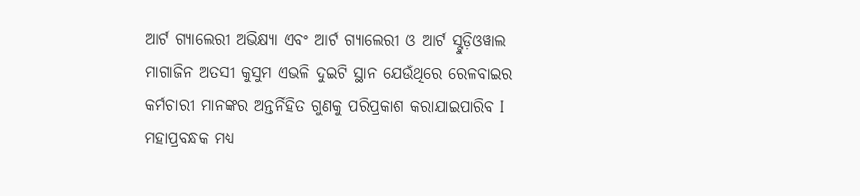ଆର୍ଟ ଗ୍ୟାଲେରୀ ଅଭିକ୍ଷ୍ୟା ଏବଂ ଆର୍ଟ ଗ୍ୟାଲେରୀ ଓ ଆର୍ଟ ସ୍ଟୁଡ଼ିଓୱାଲ ମାଗାଜିନ ଅତସୀ କୁସୁମ ଏଭଳି ଦୁଇଟି ସ୍ଥାନ ଯେଉଁଥିରେ ରେଳବାଇର କର୍ମଚାରୀ ମାନଙ୍କର ଅନ୍ତର୍ନିହିତ ଗୁଣକୁ ପରିପ୍ରକାଶ କରାଯାଇପାରିବ I
ମହାପ୍ରବନ୍ଧକ ମଧ୍ୟ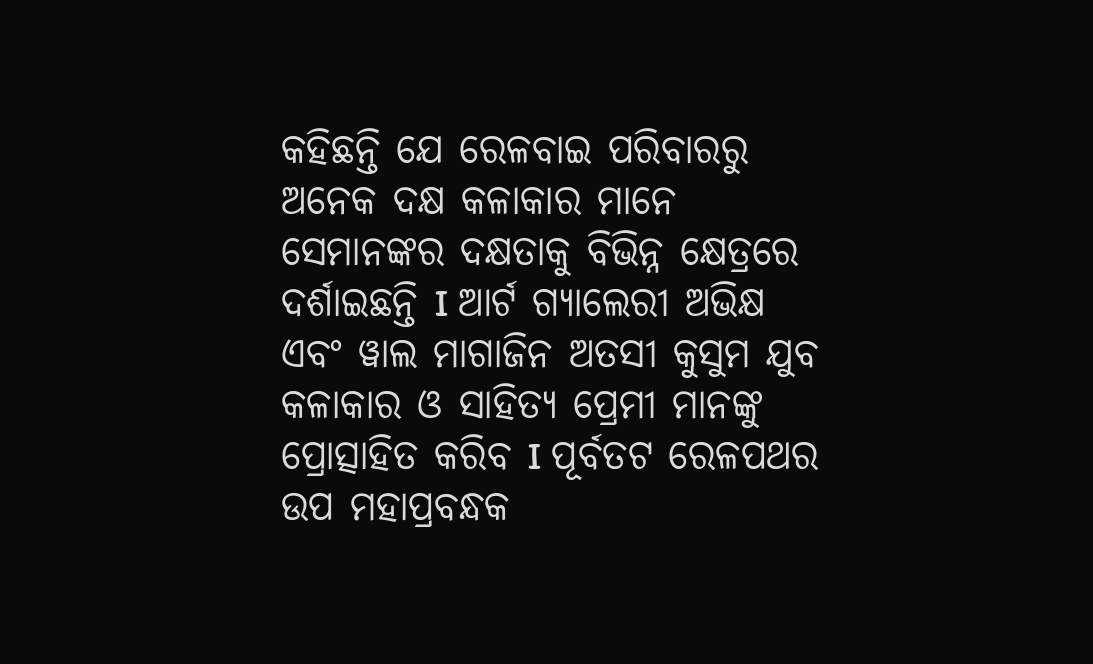କହିଛନ୍ତି ଯେ ରେଳବାଇ ପରିବାରରୁ ଅନେକ ଦକ୍ଷ କଳାକାର ମାନେ ସେମାନଙ୍କର ଦକ୍ଷତାକୁ ବିଭିନ୍ନ କ୍ଷେତ୍ରରେ ଦର୍ଶାଇଛନ୍ତି I ଆର୍ଟ ଗ୍ୟାଲେରୀ ଅଭିକ୍ଷ ଏବଂ ୱାଲ ମାଗାଜିନ ଅତସୀ କୁସୁମ ଯୁବ କଳାକାର ଓ ସାହିତ୍ୟ ପ୍ରେମୀ ମାନଙ୍କୁ ପ୍ରୋତ୍ସାହିତ କରିବ I ପୂର୍ବତଟ ରେଳପଥର ଉପ ମହାପ୍ରବନ୍ଧକ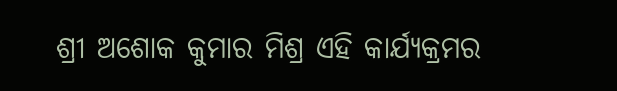ଶ୍ରୀ ଅଶୋକ କୁମାର ମିଶ୍ର ଏହି କାର୍ଯ୍ୟକ୍ରମର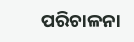ପରିଚାଳନା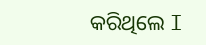କରିଥିଲେ I